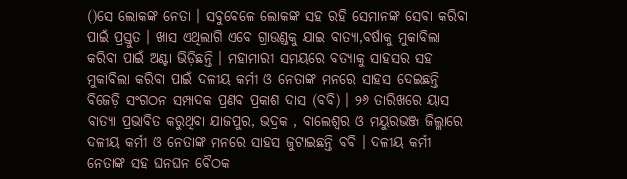()ସେ ଲୋକଙ୍କ ନେତା । ସବୁବେଳେ ଲୋକଙ୍କ ସହ ରହି ସେମାନଙ୍କ ସେବା କରିବା ପାଇଁ ପ୍ରସ୍ତୁତ । ଖାସ ଏଥିଲାଗି ଏବେ ଗ୍ରାଉଣ୍ଡକୁ ଯାଇ ବାତ୍ୟା,ବର୍ଷାକୁ ମୁକାବିଲା କରିବା ପାଇଁ ଅଣ୍ଟା ଭିଡ଼ିଛନ୍ତି । ମହାମାରୀ ସମୟରେ ବତ୍ୟାକୁ ସାହସର ସହ ମୁକାବିଲା କରିବା ପାଇଁ ଦଳୀୟ କର୍ମୀ ଓ ନେତାଙ୍କ ମନରେ ସାହସ ଦେଇଛନ୍ତି ବିଜେଡ଼ି ସଂଗଠନ ସମ୍ପାଦକ ପ୍ରଣବ ପ୍ରକାଶ ଦାସ (ବବି) । ୨୬ ତାରିଖରେ ୟାସ ବାତ୍ୟା ପ୍ରଭାବିତ କରୁଥିବା ଯାଜପୁର, ଭଦ୍ରକ , ବାଲେଶ୍ୱର ଓ ମୟୁରଭଞ୍ଜ ଜିଲ୍ଳାରେ ଦଳୀୟ କର୍ମୀ ଓ ନେତାଙ୍କ ମନରେ ସାହସ ଜୁଟାଇଛନ୍ତି ବବି । ଦଳୀୟ କର୍ମୀ ନେତାଙ୍କ ସହ ଘନଘନ ବୈଠକ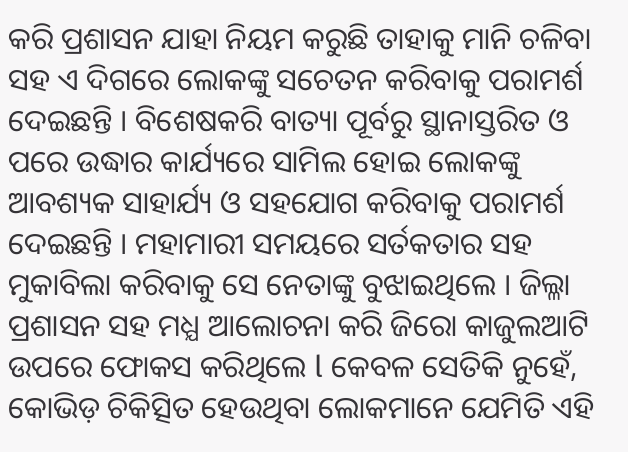କରି ପ୍ରଶାସନ ଯାହା ନିୟମ କରୁଛି ତାହାକୁ ମାନି ଚଳିବା ସହ ଏ ଦିଗରେ ଲୋକଙ୍କୁ ସଚେତନ କରିବାକୁ ପରାମର୍ଶ ଦେଇଛନ୍ତି । ବିଶେଷକରି ବାତ୍ୟା ପୂର୍ବରୁ ସ୍ଥାନାସ୍ତରିତ ଓ ପରେ ଉଦ୍ଧାର କାର୍ଯ୍ୟରେ ସାମିଲ ହୋଇ ଲୋକଙ୍କୁ ଆବଶ୍ୟକ ସାହାର୍ଯ୍ୟ ଓ ସହଯୋଗ କରିବାକୁ ପରାମର୍ଶ ଦେଇଛନ୍ତି । ମହାମାରୀ ସମୟରେ ସର୍ତକତାର ସହ ମୁକାବିଲା କରିବାକୁ ସେ ନେତାଙ୍କୁ ବୁଝାଇଥିଲେ । ଜିଲ୍ଳା ପ୍ରଶାସନ ସହ ମଧ୍ଯ ଆଲୋଚନା କରି ଜିରୋ କାଜୁଲଆଟି ଉପରେ ଫୋକସ କରିଥିଲେ l କେବଳ ସେତିକି ନୁହେଁ, କୋଭିଡ଼ ଚିକିତ୍ସିତ ହେଉଥିବା ଲୋକମାନେ ଯେମିତି ଏହି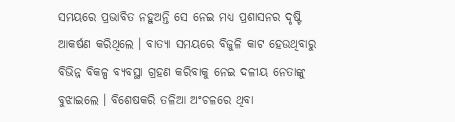ସମୟରେ ପ୍ରଭାବିତ ନହୁଅନ୍ତି ସେ ନେଇ ମଧ୍ୟ ପ୍ରଶାସନର ଦୃଷ୍ଟି ଆକର୍ଷଣ କରିଥିଲେ । ବାତ୍ୟା ସମୟରେ ବିଜୁଳି କାଟ ହେଉଥିବାରୁ ବିଭିନ୍ନ ବିକଳ୍ପ ବ୍ୟବସ୍ଥା ଗ୍ରହଣ କରିବାକୁ ନେଇ ଦଳୀୟ ନେତାଙ୍କୁ ବୁଝାଇଲେ । ବିଶେଷକରି ତଳିଆ ଅଂଚଳରେ ଥିବା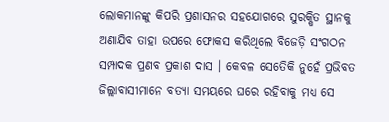ଲୋକମାନଙ୍କୁ କିପରି ପ୍ରଶାସନର ସହଯୋଗରେ ସୁରକ୍ଷିତ ସ୍ଥାନକୁ ଅଣାଯିବ ତାହା ଉପରେ ଫୋକସ କରିଥିଲେ ବିଜେଡ଼ି ସଂଗଠନ ସମ୍ପାଦକ ପ୍ରଣବ ପ୍ରକାଶ ଦାସ । କେବଳ ସେତେିକି ନୁହେଁ ପ୍ରଭିବତ ଜିଲ୍ଲାବାସୀମାନେ ବତ୍ୟା ସମୟରେ ଘରେ ରହିବାକୁ ମଧ୍ୟ ସେ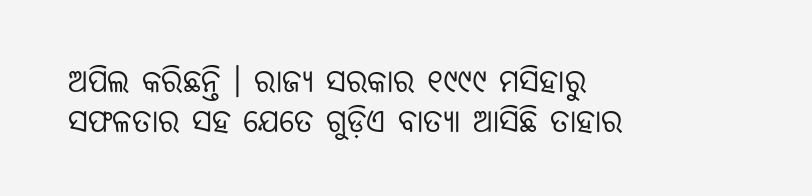ଅପିଲ କରିଛନ୍ତି । ରାଜ୍ୟ ସରକାର ୧୯୯୯ ମସିହାରୁ ସଫଳତାର ସହ ଯେତେ ଗୁଡ଼ିଏ ବାତ୍ୟା ଆସିଛି ତାହାର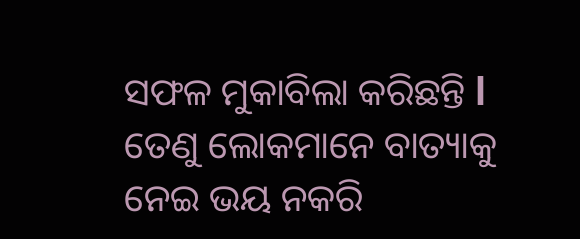ସଫଳ ମୁକାବିଲା କରିଛନ୍ତି l ତେଣୁ ଲୋକମାନେ ବାତ୍ୟାକୁ ନେଇ ଭୟ ନକରି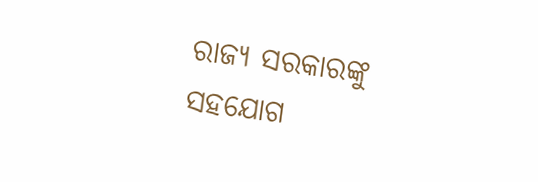ରାଜ୍ୟ ସରକାରଙ୍କୁ ସହଯୋଗ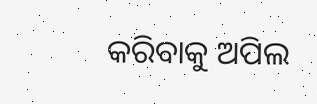କରିବାକୁ ଅପିଲ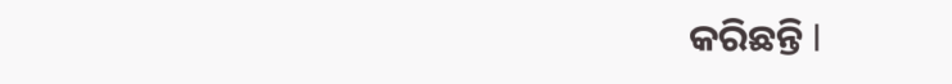କରିଛନ୍ତି l